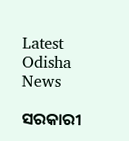Latest Odisha News

ସରକାରୀ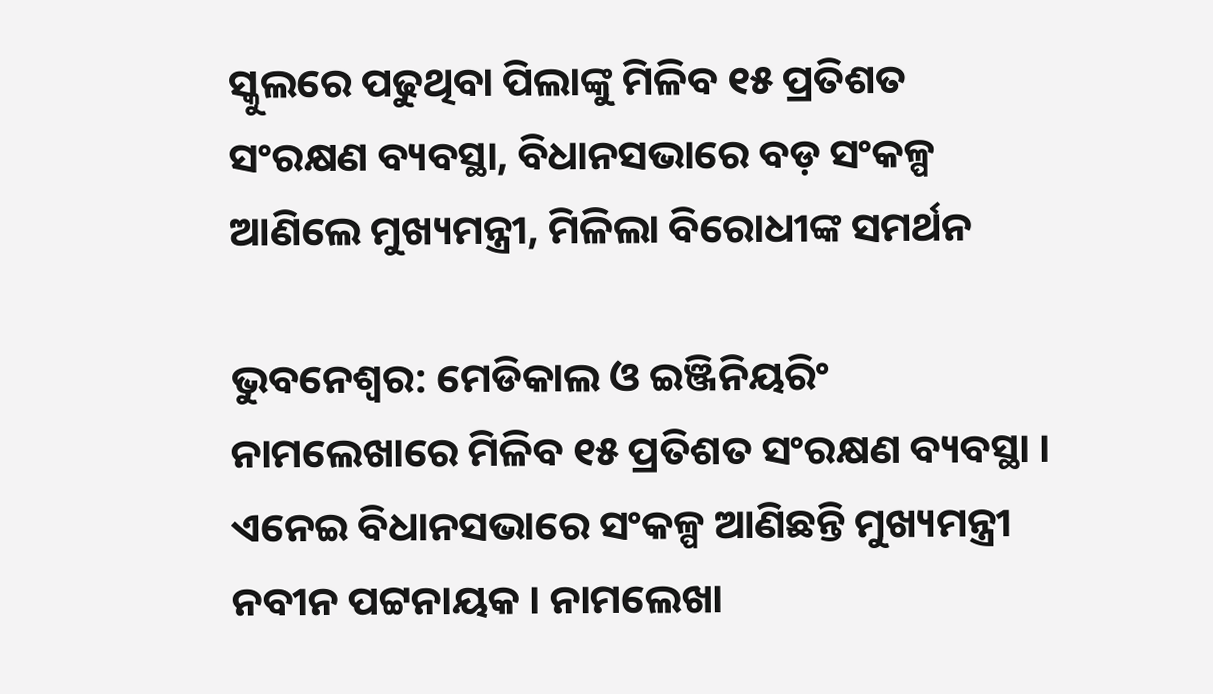ସ୍କୁଲରେ ପଢୁଥିବା ପିଲାଙ୍କୁ ମିଳିବ ୧୫ ପ୍ରତିଶତ ସଂରକ୍ଷଣ ବ୍ୟବସ୍ଥା, ବିଧାନସଭାରେ ବଡ଼ ସଂକଳ୍ପ ଆଣିଲେ ମୁଖ୍ୟମନ୍ତ୍ରୀ, ମିଳିଲା ବିରୋଧୀଙ୍କ ସମର୍ଥନ

ଭୁବନେଶ୍ବର: ମେଡିକାଲ ଓ ଇଞ୍ଜିନିୟରିଂ ନାମଲେଖାରେ ମିଳିବ ୧୫ ପ୍ରତିଶତ ସଂରକ୍ଷଣ ବ୍ୟବସ୍ଥା । ଏନେଇ ବିଧାନସଭାରେ ସଂକଳ୍ପ ଆଣିଛନ୍ତି ମୁଖ୍ୟମନ୍ତ୍ରୀ ନବୀନ ପଟ୍ଟନାୟକ । ନାମଲେଖା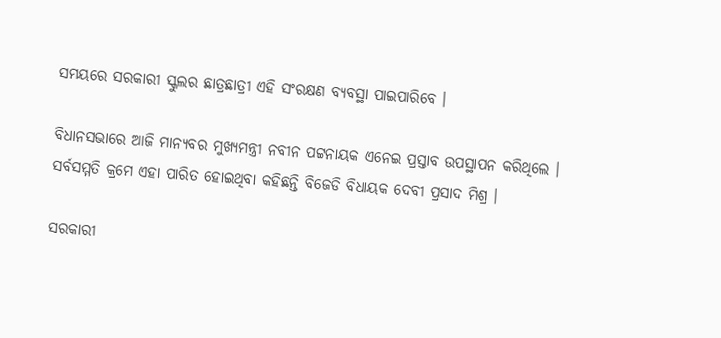ସମୟରେ ସରକାରୀ ସ୍କୁଲର ଛାତ୍ରଛାତ୍ରୀ ଏହି ସଂରକ୍ଷଣ ବ୍ୟବସ୍ଥା ପାଇପାରିବେ ।

ବିଧାନସଭାରେ ଆଜି ମାନ୍ୟବର ମୁଖ୍ୟମନ୍ତ୍ରୀ ନବୀନ ପଟ୍ଟନାୟକ ଏନେଇ ପ୍ରସ୍ତାବ ଉପସ୍ଥାପନ କରିଥିଲେ । ସର୍ବସମ୍ମତି କ୍ରମେ ଏହା ପାରିତ ହୋଇଥିବା କହିଛନ୍ତି ବିଜେଡି ବିଧାୟକ ଦେବୀ ପ୍ରସାଦ ମିଶ୍ର ।

ସରକାରୀ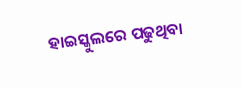ହାଇସ୍କୁଲରେ ପଢୁଥିବା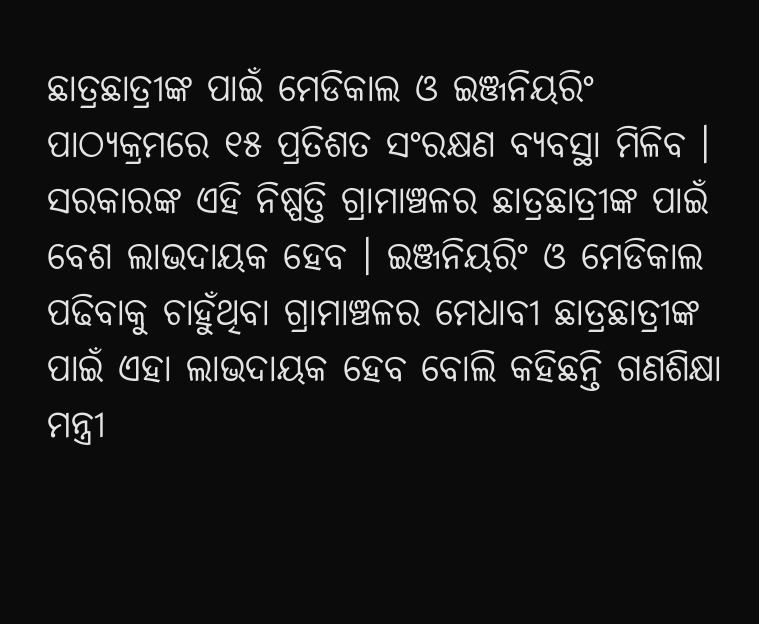ଛାତ୍ରଛାତ୍ରୀଙ୍କ ପାଇଁ ମେଡିକାଲ ଓ ଇଞ୍ଜନିୟରିଂ ପାଠ୍ୟକ୍ରମରେ ୧୫ ପ୍ରତିଶତ ସଂରକ୍ଷଣ ବ୍ୟବସ୍ଥା ମିଳିବ । ସରକାରଙ୍କ ଏହି ନିଷ୍ପତ୍ତି ଗ୍ରାମାଞ୍ଚଳର ଛାତ୍ରଛାତ୍ରୀଙ୍କ ପାଇଁ ବେଶ ଲାଭଦାୟକ ହେବ । ଇଞ୍ଜନିୟରିଂ ଓ ମେଡିକାଲ ପଢିବାକୁ ଚାହୁଁଥିବା ଗ୍ରାମାଞ୍ଚଳର ମେଧାବୀ ଛାତ୍ରଛାତ୍ରୀଙ୍କ ପାଇଁ ଏହା ଲାଭଦାୟକ ହେବ ବୋଲି କହିଛନ୍ତି ଗଣଶିକ୍ଷା ମନ୍ତ୍ରୀ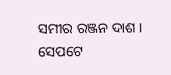ସମୀର ରଞ୍ଜନ ଦାଶ । ସେପଟେ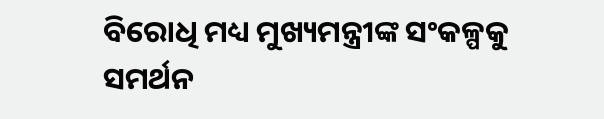ବିରୋଧି ମଧ୍ୟ ମୁଖ୍ୟମନ୍ତ୍ରୀଙ୍କ ସଂକଳ୍ପକୁ ସମର୍ଥନ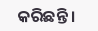କରିଛନ୍ତି ।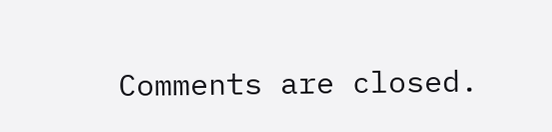Comments are closed.